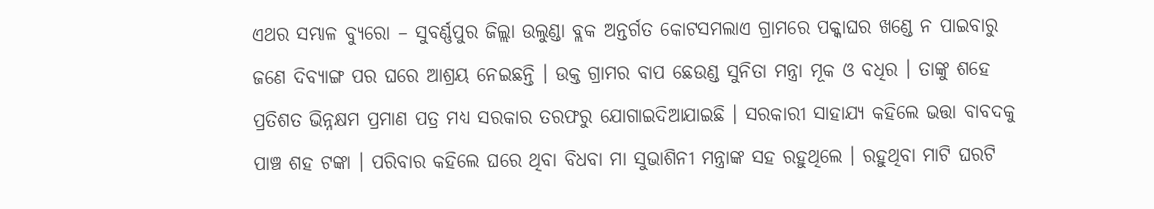ଏଥର ସମ୍ଭାଳ ବ୍ୟୁରୋ – ସୁବର୍ଣ୍ଣପୁର ଜିଲ୍ଲା ଉଲୁଣ୍ଡା ବ୍ଲକ ଅନ୍ତର୍ଗତ କୋଟସମଲାଏ ଗ୍ରାମରେ ପକ୍କାଘର ଖଣ୍ଡେ ନ ପାଇବାରୁ ଜଣେ ଦିବ୍ୟାଙ୍ଗ ପର ଘରେ ଆଶ୍ରୟ ନେଇଛନ୍ତି । ଉକ୍ତ ଗ୍ରାମର ବାପ ଛେଉଣ୍ଡ ସୁନିତା ମନ୍ତ୍ରା ମୂକ ଓ ବଧିର । ତାଙ୍କୁ ଶହେ ପ୍ରତିଶତ ଭିନ୍ନକ୍ଷମ ପ୍ରମାଣ ପତ୍ର ମଧ୍ୟ ସରକାର ତରଫରୁ ଯୋଗାଇଦିଆଯାଇଛି । ସରକାରୀ ସାହାଯ୍ୟ କହିଲେ ଭତ୍ତା ବାବଦକୁ ପାଞ୍ଚ ଶହ ଟଙ୍କା । ପରିବାର କହିଲେ ଘରେ ଥିବା ବିଧବା ମା ସୁଭାଶିନୀ ମନ୍ତ୍ରାଙ୍କ ସହ ରହୁଥିଲେ । ରହୁଥିବା ମାଟି ଘରଟି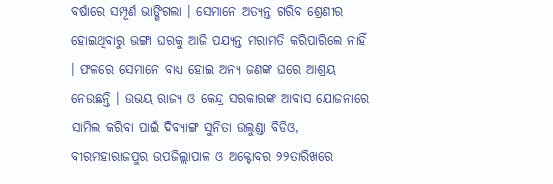ବର୍ଷାରେ ସମ୍ପୂର୍ଣ ଭାଙ୍ଗିଗଲା । ସେମାନେ ଅତ୍ୟନ୍ତ ଗରିବ ଶ୍ରେଣୀର ହୋଇଥିବାରୁ ଭଙ୍ଗା ଘରକୁ ଆଜି ପଯ୍ୟନ୍ତ ମରାମତି କରିପାରିଲେ ନାହିଁ । ଫଳରେ ସେମାନେ ବାଧ୍ୟ ହୋଇ ଅନ୍ୟ ଜଣଙ୍କ ଘରେ ଆଶ୍ରୟ ନେଉଛନ୍ତି । ଉଭୟ ରାଜ୍ୟ ଓ କେନ୍ଦ୍ର ସରକାରଙ୍କ ଆବାସ ଯୋଜନାରେ ସାମିଲ କରିବା ପାଇଁ ଦିବ୍ୟାଙ୍ଗ ସୁନିତା ଉଲୁଣ୍ଡା ବିଡିଓ, ବୀରମହାରାଜପୁର ଉପଜିଲ୍ଲାପାଳ ଓ ଅକ୍ଟୋବର ୨୨ତାରିଖରେ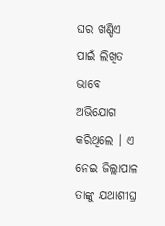ଘର ଖଣ୍ଡିଏ ପାଇଁ ଲିଖିତ ଭାବେ ଅଭିଯୋଗ କରିଥିଲେ । ଏ ନେଇ ଜିଲ୍ଲାପାଳ ତାଙ୍କୁ ଯଥାଶୀଘ୍ର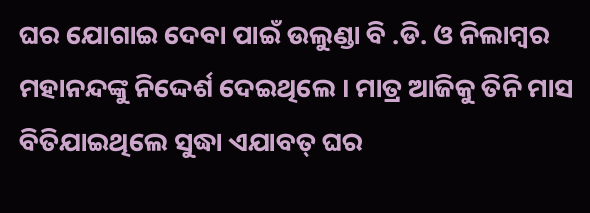ଘର ଯୋଗାଇ ଦେବା ପାଇଁ ଉଲୁଣ୍ଡା ବି .ଡି. ଓ ନିଲାମ୍ବର ମହାନନ୍ଦଙ୍କୁ ନିଦ୍ଦେର୍ଶ ଦେଇଥିଲେ । ମାତ୍ର ଆଜିକୁ ତିନି ମାସ ବିତିଯାଇଥିଲେ ସୁଦ୍ଧା ଏଯାବତ୍ ଘର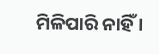ମିଳିପାରି ନାହିଁ ।